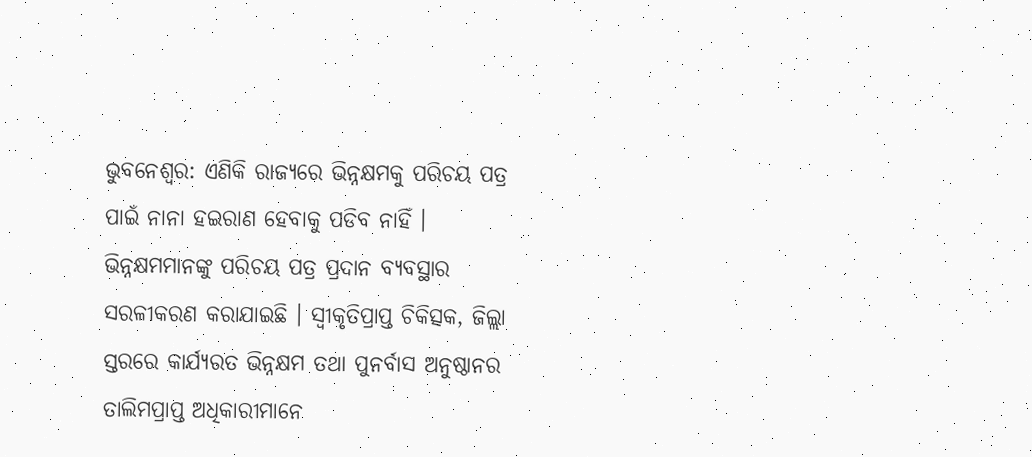ଭୁବନେଶ୍ବର: ଏଣିକି ରାଜ୍ୟରେ ଭିନ୍ନକ୍ଷମକୁ ପରିଚୟ ପତ୍ର ପାଇଁ ନାନା ହଇରାଣ ହେବାକୁ ପଡିବ ନାହିଁ । ଭିନ୍ନକ୍ଷମମାନଙ୍କୁ ପରିଚୟ ପତ୍ର ପ୍ରଦାନ ବ୍ୟବସ୍ଥାର ସରଳୀକରଣ କରାଯାଇଛି । ସ୍ବୀକୃତିପ୍ରାପ୍ତ ଚିକିତ୍ସକ, ଜିଲ୍ଲା ସ୍ତରରେ କାର୍ଯ୍ୟରତ ଭିନ୍ନକ୍ଷମ ତଥା ପୁନର୍ବାସ ଅନୁଷ୍ଠାନର ତାଲିମପ୍ରାପ୍ତ ଅଧିକାରୀମାନେ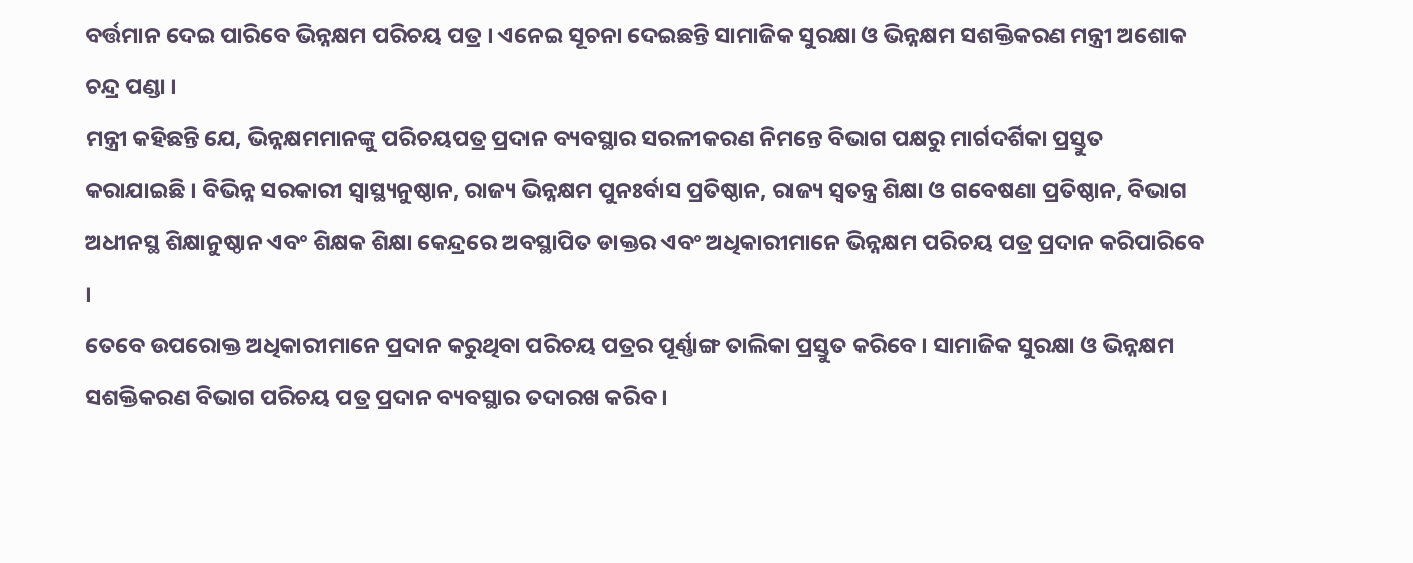ବର୍ତ୍ତମାନ ଦେଇ ପାରିବେ ଭିନ୍ନକ୍ଷମ ପରିଚୟ ପତ୍ର । ଏନେଇ ସୂଚନା ଦେଇଛନ୍ତି ସାମାଜିକ ସୁରକ୍ଷା ଓ ଭିନ୍ନକ୍ଷମ ସଶକ୍ତିକରଣ ମନ୍ତ୍ରୀ ଅଶୋକ ଚନ୍ଦ୍ର ପଣ୍ଡା ।
ମନ୍ତ୍ରୀ କହିଛନ୍ତି ଯେ, ଭିନ୍ନକ୍ଷମମାନଙ୍କୁ ପରିଚୟପତ୍ର ପ୍ରଦାନ ବ୍ୟବସ୍ଥାର ସରଳୀକରଣ ନିମନ୍ତେ ବିଭାଗ ପକ୍ଷରୁ ମାର୍ଗଦର୍ଶିକା ପ୍ରସ୍ତୁତ କରାଯାଇଛି । ବିଭିନ୍ନ ସରକାରୀ ସ୍ବାସ୍ଥ୍ୟନୁଷ୍ଠାନ, ରାଜ୍ୟ ଭିନ୍ନକ୍ଷମ ପୁନଃର୍ବାସ ପ୍ରତିଷ୍ଠାନ, ରାଜ୍ୟ ସ୍ବତନ୍ତ୍ର ଶିକ୍ଷା ଓ ଗବେଷଣା ପ୍ରତିଷ୍ଠାନ, ବିଭାଗ ଅଧୀନସ୍ଥ ଶିକ୍ଷାନୁଷ୍ଠାନ ଏବଂ ଶିକ୍ଷକ ଶିକ୍ଷା କେନ୍ଦ୍ରରେ ଅବସ୍ଥାପିତ ଡାକ୍ତର ଏବଂ ଅଧିକାରୀମାନେ ଭିନ୍ନକ୍ଷମ ପରିଚୟ ପତ୍ର ପ୍ରଦାନ କରିପାରିବେ ।
ତେବେ ଉପରୋକ୍ତ ଅଧିକାରୀମାନେ ପ୍ରଦାନ କରୁଥିବା ପରିଚୟ ପତ୍ରର ପୂର୍ଣ୍ଣାଙ୍ଗ ତାଲିକା ପ୍ରସ୍ତୁତ କରିବେ । ସାମାଜିକ ସୁରକ୍ଷା ଓ ଭିନ୍ନକ୍ଷମ ସଶକ୍ତିକରଣ ବିଭାଗ ପରିଚୟ ପତ୍ର ପ୍ରଦାନ ବ୍ୟବସ୍ଥାର ତଦାରଖ କରିବ ।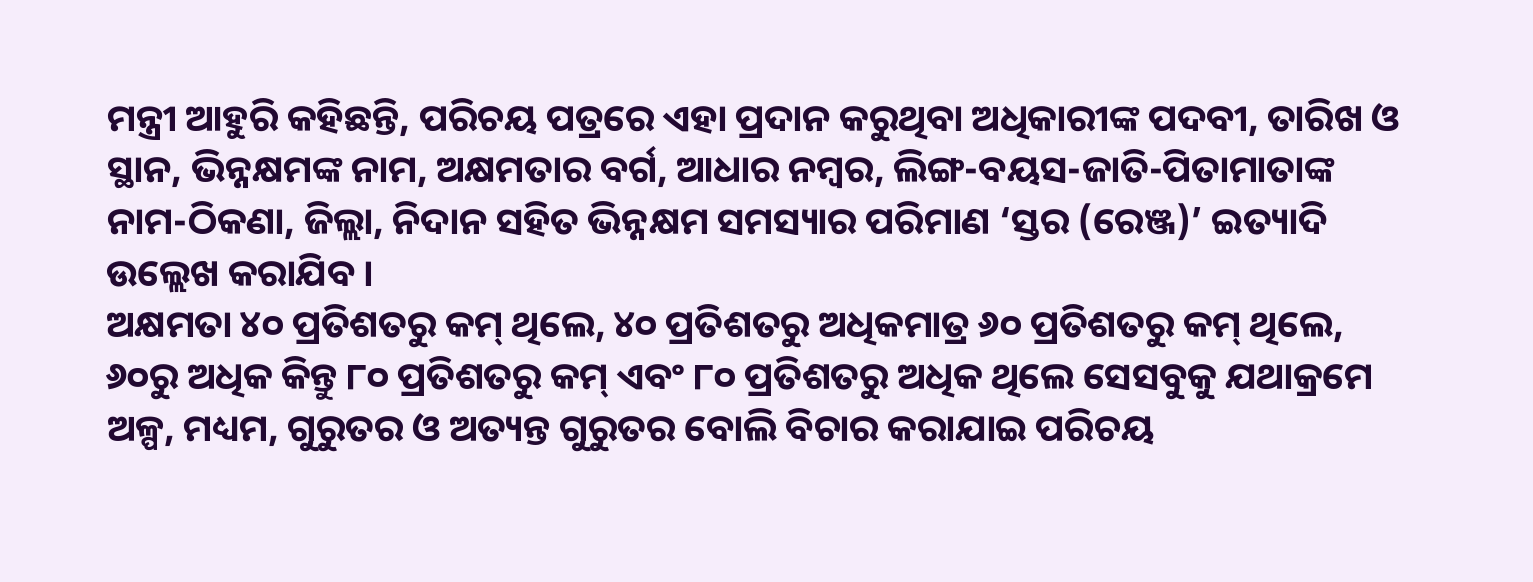ମନ୍ତ୍ରୀ ଆହୁରି କହିଛନ୍ତି, ପରିଚୟ ପତ୍ରରେ ଏହା ପ୍ରଦାନ କରୁଥିବା ଅଧିକାରୀଙ୍କ ପଦବୀ, ତାରିଖ ଓ ସ୍ଥାନ, ଭିନ୍ନକ୍ଷମଙ୍କ ନାମ, ଅକ୍ଷମତାର ବର୍ଗ, ଆଧାର ନମ୍ବର, ଲିଙ୍ଗ-ବୟସ-ଜାତି-ପିତାମାତାଙ୍କ ନାମ-ଠିକଣା, ଜିଲ୍ଲା, ନିଦାନ ସହିତ ଭିନ୍ନକ୍ଷମ ସମସ୍ୟାର ପରିମାଣ ‘ସ୍ତର (ରେଞ୍ଜ)’ ଇତ୍ୟାଦି ଉଲ୍ଲେଖ କରାଯିବ ।
ଅକ୍ଷମତା ୪୦ ପ୍ରତିଶତରୁ କମ୍ ଥିଲେ, ୪୦ ପ୍ରତିଶତରୁ ଅଧିକମାତ୍ର ୬୦ ପ୍ରତିଶତରୁ କମ୍ ଥିଲେ, ୬୦ରୁ ଅଧିକ କିନ୍ତୁ ୮୦ ପ୍ରତିଶତରୁ କମ୍ ଏବଂ ୮୦ ପ୍ରତିଶତରୁ ଅଧିକ ଥିଲେ ସେସବୁକୁ ଯଥାକ୍ରମେ ଅଳ୍ପ, ମଧ୍ୟମ, ଗୁରୁତର ଓ ଅତ୍ୟନ୍ତ ଗୁରୁତର ବୋଲି ବିଚାର କରାଯାଇ ପରିଚୟ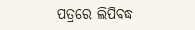ପତ୍ରରେ ଲିପିବଦ୍ଧ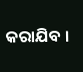କରାଯିବ ।